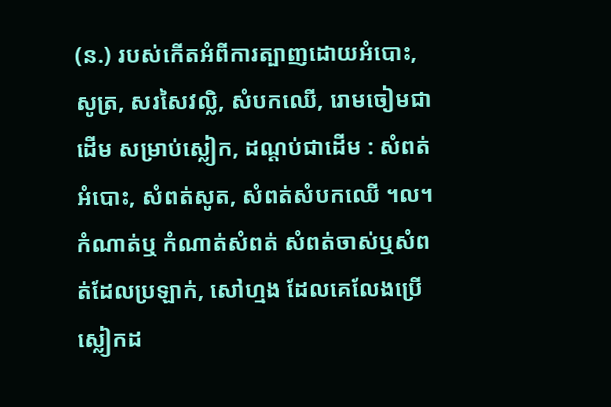(ន.) របស់កើតអំពីការត្បាញដោយអំបោះ, សូត្រ, សរសៃវល្លិ, សំបកឈើ, រោមចៀមជាដើម សម្រាប់ស្លៀក, ដណ្តប់ជាដើម : សំពត់អំបោះ, សំពត់សូត, សំពត់សំបកឈើ ។ល។ កំណាត់ឬ កំណាត់សំពត់ សំពត់ចាស់ឬសំពត់ដែលប្រឡាក់, សៅហ្មង ដែលគេលែងប្រើស្លៀកដ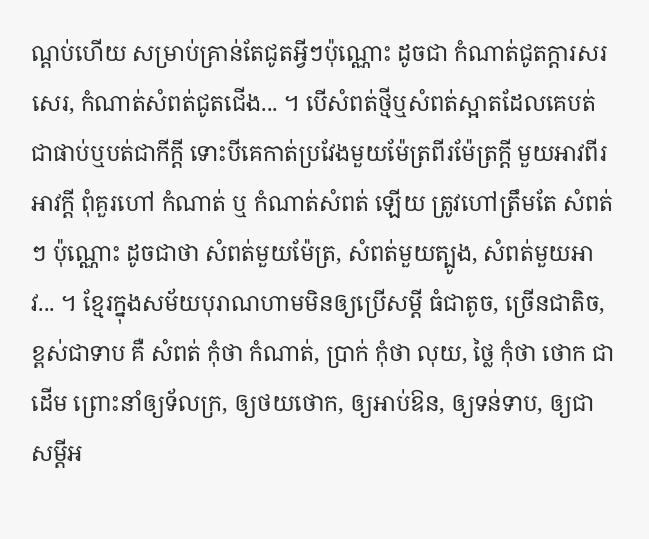ណ្តប់ហើយ សម្រាប់គ្រាន់តែជូតអ្វីៗប៉ុណ្ណោះ ដូចជា កំណាត់ជូតក្ដារសរសេរ, កំណាត់សំពត់ជូតជើង... ។ បើសំពត់ថ្មីឬសំពត់ស្អាតដែលគេបត់ជាផាប់ឬបត់ជាកីក្តី ទោះបីគេកាត់ប្រវែងមួយម៉ែត្រពីរម៉ែត្រក្តី មួយអាវពីរអាវក្តី ពុំគួរហៅ កំណាត់ ឬ កំណាត់សំពត់ ឡើយ ត្រូវហៅត្រឹមតែ សំពត់ៗ ប៉ុណ្ណោះ ដូចជាថា សំពត់មួយម៉ែត្រ, សំពត់មួយត្បូង, សំពត់មួយអាវ... ។ ខ្មែរក្នុងសម័យបុរាណហាមមិនឲ្យប្រើសម្ដី ធំជាតូច, ច្រើនជាតិច, ខ្ពស់ជាទាប គឺ សំពត់ កុំថា កំណាត់, ប្រាក់ កុំថា លុយ, ថ្លៃ កុំថា ថោក ជាដើម ព្រោះនាំឲ្យទ័លក្រ, ឲ្យថយថោក, ឲ្យអាប់ឱន, ឲ្យទន់ទាប, ឲ្យជាសម្ដីអ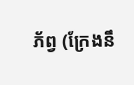ភ័ព្វ (ក្រែងនឹ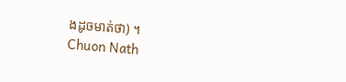ងដូចមាត់ថា) ។
Chuon Nath